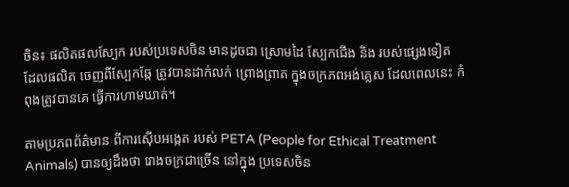ចិន៖ ផលិតផលស្បែក របស់ប្រទេសចិន មានដូចជា ស្រោមដៃ ស្បែកជើង និង របស់ផ្សេងទៀត ដែលផលិត ចេញពីស្បែកឆ្កែ ត្រូវបានដាក់លក់ ព្រោងព្រាត ក្នុងចក្រភពអង់គ្លេស ដែលពេលនេះ កំពុងត្រូវបានគេ ធ្វើការហាមឃាត់។

តាមប្រភពព័ត៌មាន ពីការស៊ើបអង្កេត របស់ PETA (People for Ethical Treatment Animals) បានឲ្យដឹងថា រោងចក្រជាច្រើន នៅក្នុង ប្រទេសចិន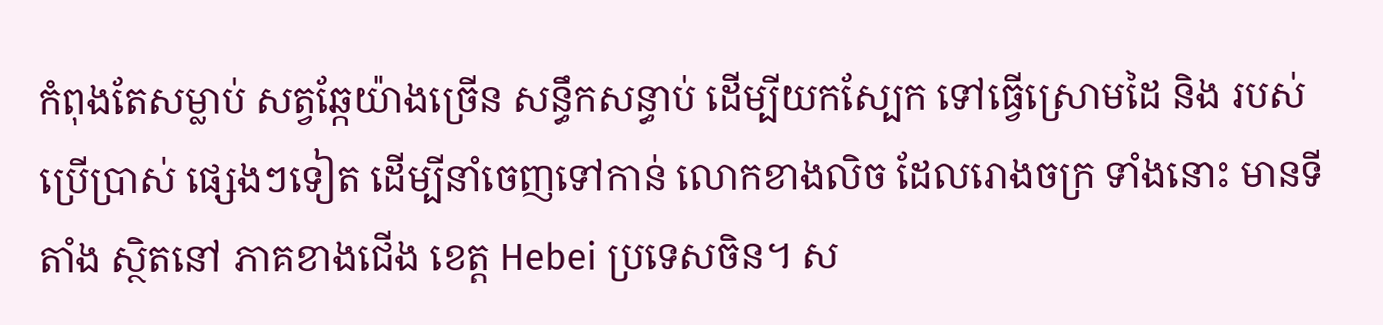កំពុងតែសម្លាប់ សត្វឆ្កែយ៉ាងច្រើន សន្ធឹកសន្ធាប់ ដើម្បីយកស្បែក ទៅធ្វើស្រោមដៃ និង របស់ប្រើប្រាស់ ផ្សេងៗទៀត ដើម្បីនាំចេញទៅកាន់ លោកខាងលិច ដែលរោងចក្រ ទាំងនោះ មានទីតាំង ស្ថិតនៅ ភាគខាងជើង ខេត្ត Hebei ប្រទេសចិន។ ស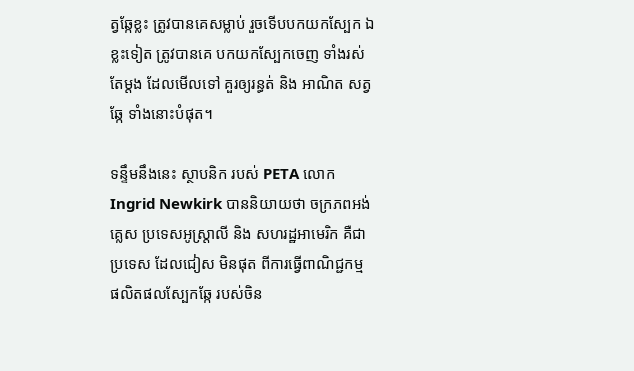ត្វឆ្កែខ្លះ ត្រូវបានគេសម្លាប់ រួចទើបបកយកស្បែក ឯខ្លះទៀត ត្រូវបានគេ បកយកស្បែកចេញ ទាំងរស់តែម្តង ដែលមើលទៅ គួរឲ្យរន្ធត់ និង អាណិត សត្វឆ្កែ ទាំងនោះបំផុត។

ទន្ទឹមនឹងនេះ ស្ថាបនិក របស់ PETA លោក Ingrid Newkirk បាននិយាយថា ចក្រភពអង់គ្លេស ប្រទេសអូស្ត្រាលី និង សហរដ្ឋអាមេរិក គឺជាប្រទេស ដែលជៀស មិនផុត ពីការធ្វើពាណិជ្ជកម្ម ផលិតផលស្បែកឆ្កែ របស់ចិន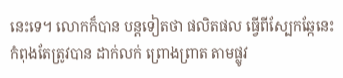នេះទេ។ លោកក៏បាន បន្តទៀតថា ផលិតផល ធ្វើពីស្បែកឆ្កែនេះ កំពុងតែត្រូវបាន ដាក់លក់ ព្រោងព្រាត តាមផ្លូវ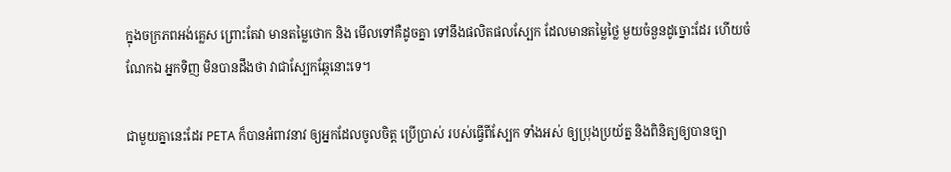ក្នុងចក្រភពអង់គ្លេស ព្រោះតែវា មានតម្លៃថោក និង មើលទៅគឺដូចគ្នា ទៅនឹងផលិតផលស្បែក ដែលមានតម្លៃថ្លៃ មួយចំនួនដូច្នោះដែរ ហើយចំណែកឯ អ្នកទិញ មិនបានដឹងថា វាជាស្បែកឆ្កែនោះទេ។

ជាមួយគ្នានេះដែរ PETA ក៏បានអំពាវនាវ ឲ្យអ្នកដែលចូលចិត្ត ប្រើប្រាស់ របស់ធ្វើពីស្បែក ទាំងអស់ ឲ្យប្រុងប្រយ័ត្ន និងពិនិត្យឲ្យបានច្បា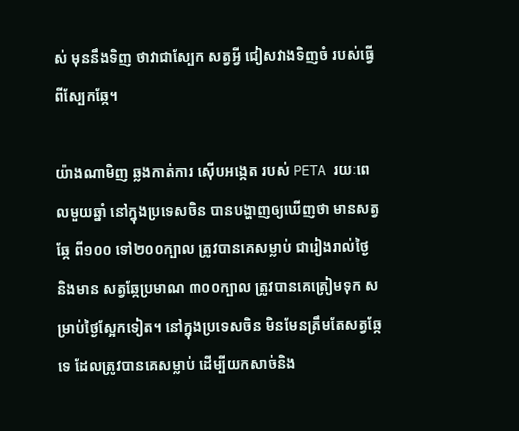ស់ មុននឹងទិញ ថាវាជាស្បែក សត្វអ្វី ជៀសវាងទិញចំ របស់ធ្វើពីស្បែកឆ្កែ។

យ៉ាងណាមិញ ឆ្លងកាត់ការ ស៊ើបអង្កេត របស់ PETA រយៈពេលមួយឆ្នាំ នៅក្នុងប្រទេសចិន បានបង្ហាញឲ្យឃើញថា មានសត្វឆ្កែ ពី១០០ ទៅ២០០ក្បាល ត្រូវបានគេសម្លាប់ ជារៀងរាល់ថ្ងៃ និងមាន សត្វឆ្កែប្រមាណ ៣០០ក្បាល ត្រូវបានគេត្រៀមទុក សម្រាប់ថ្ងៃស្អែកទៀត។ នៅក្នុងប្រទេសចិន មិនមែនត្រឹមតែសត្វឆ្កែទេ ដែលត្រូវបានគេសម្លាប់ ដើម្បីយកសាច់និង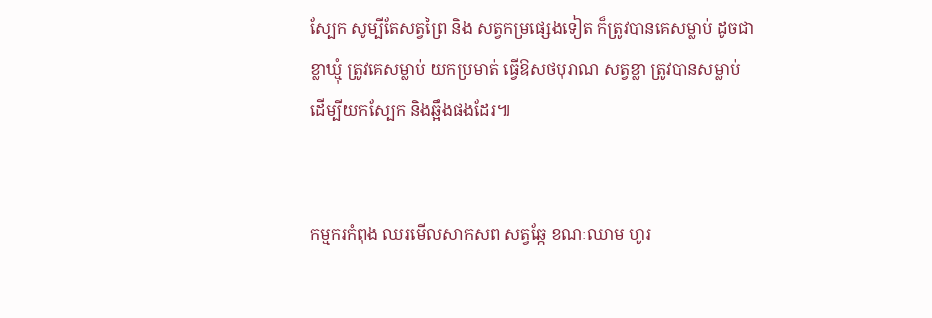ស្បែក សូម្បីតែសត្វព្រៃ និង សត្វកម្រផ្សេងទៀត ក៏ត្រូវបានគេសម្លាប់ ដូចជាខ្លាឃ្មុំ ត្រូវគេសម្លាប់ យកប្រមាត់ ធ្វើឱសថបុរាណ សត្វខ្លា ត្រូវបានសម្លាប់ ដើម្បីយកស្បែក និងឆ្អឹងផងដែរ៕


កម្មករកំពុង ឈរមើលសាកសព សត្វឆ្កែ ខណៈឈាម ហូរ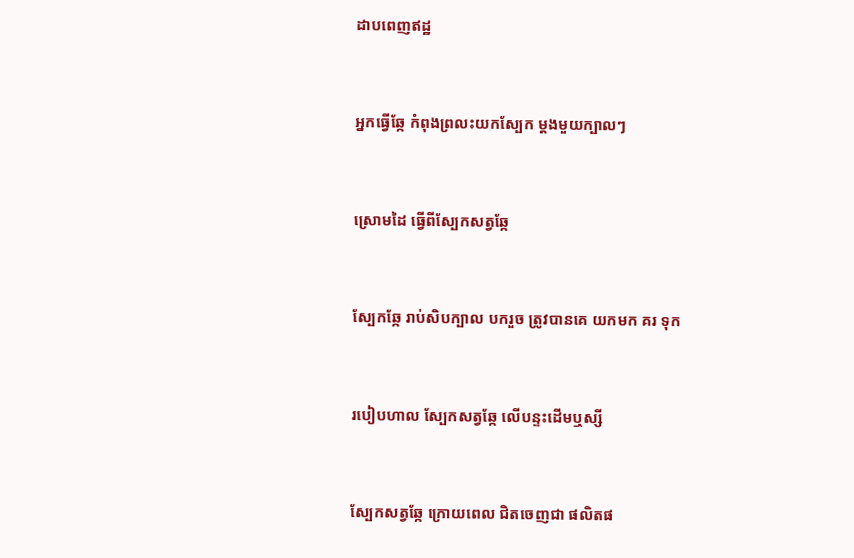ដាបពេញឥដ្ឋ


អ្នកធ្វើឆ្កែ កំពុងព្រលះយកស្បែក ម្តងមួយក្បាលៗ


ស្រោមដៃ ធ្វើពីស្បែកសត្វឆ្កែ


ស្បែកឆ្កែ រាប់សិបក្បាល បករួច ត្រូវបានគេ យកមក គរ ទុក


របៀបហាល ស្បែកសត្វឆ្កែ លើបន្ទះដើមឬស្សី


ស្បែកសត្វឆ្កែ ក្រោយពេល ជិតចេញជា ផលិតផ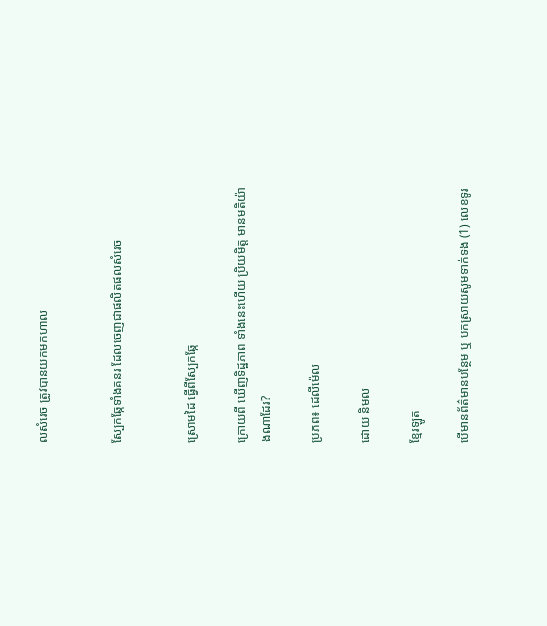លសំរេច ត្រូវបានយកមកហាល


ស្បែកឆ្កែទាំងគនរ ដែលចេញជាផលិតផលសំរេច


ស្រោមដៃ ធ្វើពីស្បែកឆ្កែ

ក្រោយពី ឃើញទិដ្ឋភាព ទាំងនេះហើយ ប្រិយមិត្ត មានមតិយ៉ាងណាដែរ?

ប្រភព៖ ដេលីម៉េល

ដោយ និមល

ខ្មែរឡូត

បើមានព័ត៌មានបន្ថែម ឬ បកស្រាយសូមទាក់ទង (1) លេខទូរ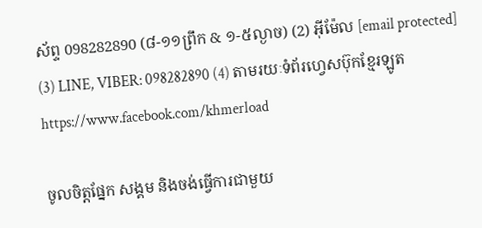ស័ព្ទ 098282890 (៨-១១ព្រឹក & ១-៥ល្ងាច) (2) អ៊ីម៉ែល [email protected] (3) LINE, VIBER: 098282890 (4) តាមរយៈទំព័រហ្វេសប៊ុកខ្មែរឡូត https://www.facebook.com/khmerload

ចូលចិត្តផ្នែក សង្គម និងចង់ធ្វើការជាមួយ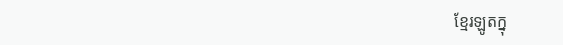ខ្មែរឡូតក្នុ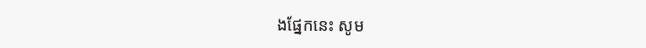ងផ្នែកនេះ សូម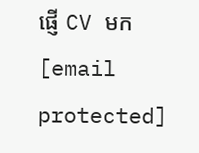ផ្ញើ CV មក [email protected]